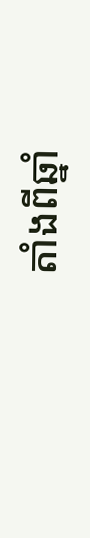តាំងពីឆ្នាំ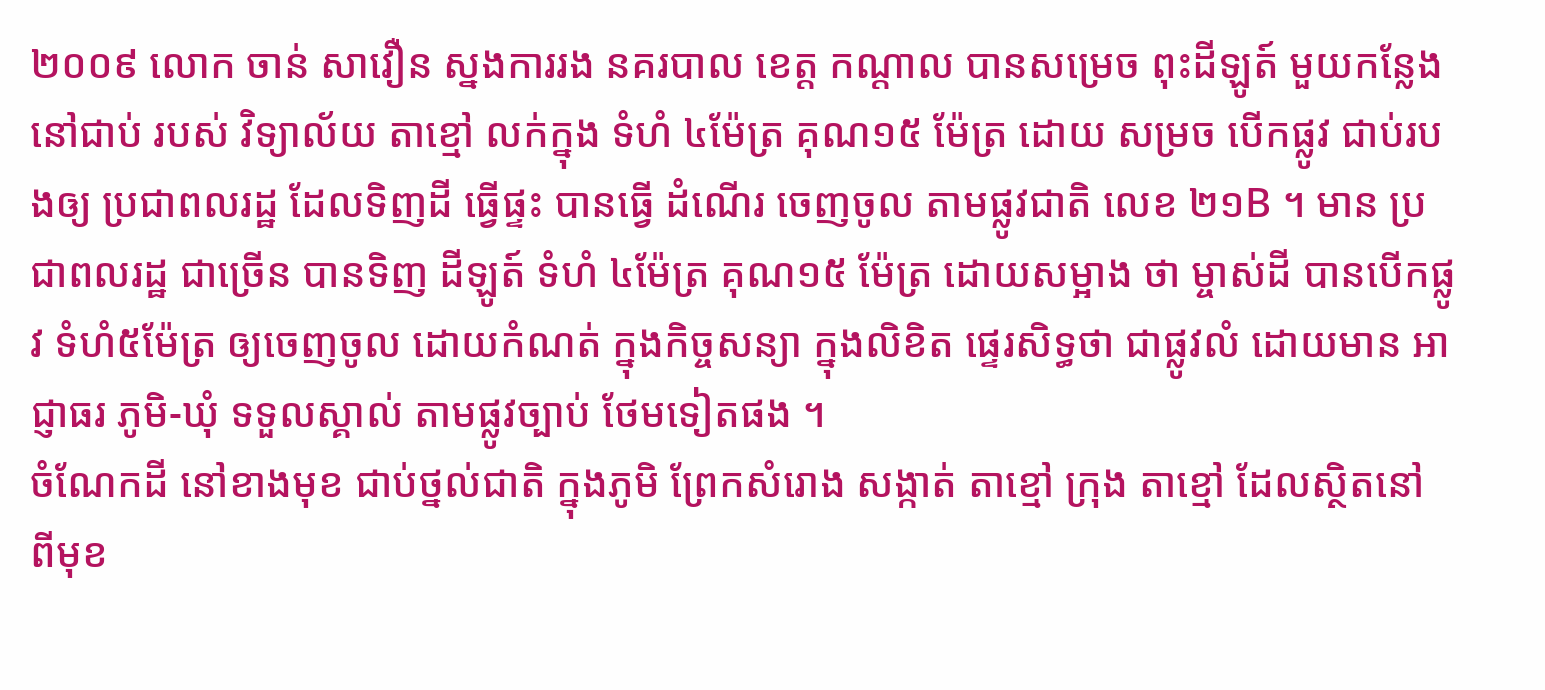២០០៩ លោក ចាន់ សាវឿន ស្នងការរង នគរបាល ខេត្ត កណ្តាល បានសម្រេច ពុះដីឡូត៍ មួយកន្លែង នៅជាប់ របស់ វិទ្យាល័យ តាខ្មៅ លក់ក្នុង ទំហំ ៤ម៉ែត្រ គុណ១៥ ម៉ែត្រ ដោយ សម្រច បើកផ្លូវ ជាប់របងឲ្យ ប្រជាពលរដ្ឋ ដែលទិញដី ធ្វើផ្ទះ បានធើ្វ ដំណើរ ចេញចូល តាមផ្លូវជាតិ លេខ ២១B ។ មាន ប្រជាពលរដ្ឋ ជាច្រើន បានទិញ ដីឡូត៍ ទំហំ ៤ម៉ែត្រ គុណ១៥ ម៉ែត្រ ដោយសម្អាង ថា ម្ចាស់ដី បានបើកផ្លូវ ទំហំ៥ម៉ែត្រ ឲ្យចេញចូល ដោយកំណត់ ក្នុងកិច្ចសន្យា ក្នុងលិខិត ផ្ទេរសិទ្ធថា ជាផ្លូវលំ ដោយមាន អាជ្ញាធរ ភូមិ-ឃុំ ទទួលស្គាល់ តាមផ្លូវច្បាប់ ថែមទៀតផង ។
ចំណែកដី នៅខាងមុខ ជាប់ថ្នល់ជាតិ ក្នុងភូមិ ព្រែកសំរោង សង្កាត់ តាខ្មៅ ក្រុង តាខ្មៅ ដែលស្ថិតនៅ ពីមុខ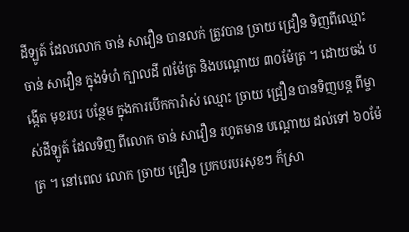ដីឡូត៍ ដែលលោក ចាន់ សាវឿន បានលក់ ត្រូវបាន ច្រាយ ជ្រឿន ទិញពីឈ្មោះ ចាន់ សាវឿន ក្នុងទំហំ ក្បាលដី ៧ម៉ែត្រ និងបណ្ដោយ ៣០ម៉ែត្រ ។ ដោយចង់ បង្កើត មុខរបរ បន្ថែម ក្នុងការបើកការ៉ាស់ ឈ្មោះ ច្រាយ ជ្រឿន បានទិញបន្ត ពីម្ចាស់ដីឡូត៍ ដែលទិញ ពីលោក ចាន់ សាវឿន រហូតមាន បណ្តោយ ដល់ទៅ ៦០ម៉ែត្រ ។ នៅពេល លោក ច្រាយ ជ្រឿន ប្រកបរបរសុខៗ ក៏ស្រា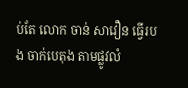ប់តែ លោក ចាន់ សាវឿន ធ្វើរបង ចាក់បេតុង តាមផ្លូវលំ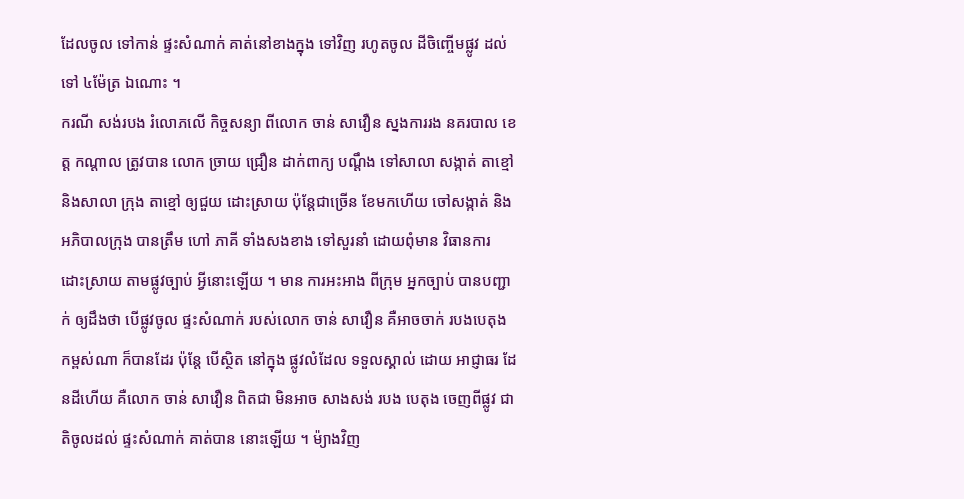ដែលចូល ទៅកាន់ ផ្ទះសំណាក់ គាត់នៅខាងក្នុង ទៅវិញ រហូតចូល ដីចិញ្ចើមផ្លូវ ដល់ទៅ ៤ម៉ែត្រ ឯណោះ ។
ករណី សង់របង រំលោភលើ កិច្ចសន្យា ពីលោក ចាន់ សាវឿន ស្នងការរង នគរបាល ខេត្ត កណ្តាល ត្រូវបាន លោក ច្រាយ ជ្រឿន ដាក់ពាក្យ បណ្តឹង ទៅសាលា សង្កាត់ តាខ្មៅ និងសាលា ក្រុង តាខ្មៅ ឲ្យជួយ ដោះស្រាយ ប៉ុន្តែជាច្រើន ខែមកហើយ ចៅសង្កាត់ និង អភិបាលក្រុង បានត្រឹម ហៅ ភាគី ទាំងសងខាង ទៅសួរនាំ ដោយពុំមាន វិធានការ ដោះស្រាយ តាមផ្លូវច្បាប់ អ្វីនោះឡើយ ។ មាន ការអះអាង ពីក្រុម អ្នកច្បាប់ បានបញ្ជាក់ ឲ្យដឹងថា បើផ្លូវចូល ផ្ទះសំណាក់ របស់លោក ចាន់ សាវឿន គឺអាចចាក់ របងបេតុង កម្ពស់ណា ក៏បានដែរ ប៉ុន្តែ បើស្ថិត នៅក្នុង ផ្លូវលំដែល ទទួលស្គាល់ ដោយ អាជ្ញាធរ ដែនដីហើយ គឺលោក ចាន់ សាវឿន ពិតជា មិនអាច សាងសង់ របង បេតុង ចេញពីផ្លូវ ជាតិចូលដល់ ផ្ទះសំណាក់ គាត់បាន នោះឡើយ ។ ម៉្យាងវិញ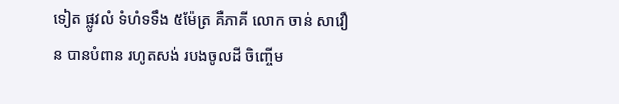ទៀត ផ្លូវលំ ទំហំទទឹង ៥ម៉ែត្រ គឺភាគី លោក ចាន់ សាវឿន បានបំពាន រហូតសង់ របងចូលដី ចិញ្ចើម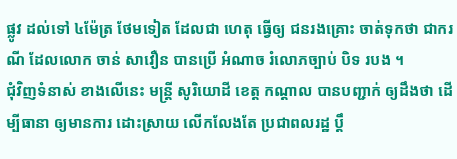ផ្លូវ ដល់ទៅ ៤ម៉ែត្រ ថែមទៀត ដែលជា ហេតុ ធ្វើឲ្យ ជនរងគ្រោះ ចាត់ទុកថា ជាករណី ដែលលោក ចាន់ សាវឿន បានប្រើ អំណាច រំលោភច្បាប់ បិទ របង ។
ជុំវិញទំនាស់ ខាងលើនេះ មន្ត្រី សូរិយោដី ខេត្ត កណ្តាល បានបញ្ជាក់ ឲ្យដឹងថា ដើម្បីធានា ឲ្យមានការ ដោះស្រាយ លើកលែងតែ ប្រជាពលរដ្ឋ ប្តឹ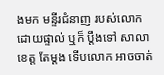ងមក មន្ទីរជំនាញ របស់លោក ដោយផ្ទាល់ ឬក៏ ប្តឹងទៅ សាលាខេត្ត តែម្តង ទើបលោក អាចចាត់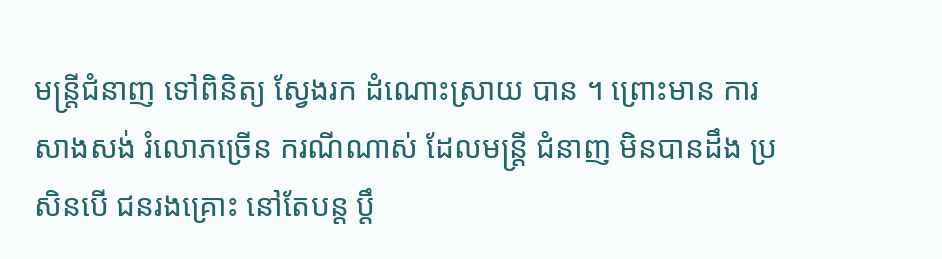មន្ត្រីជំនាញ ទៅពិនិត្យ ស្វែងរក ដំណោះស្រាយ បាន ។ ព្រោះមាន ការសាងសង់ រំលោភច្រើន ករណីណាស់ ដែលមន្ត្រី ជំនាញ មិនបានដឹង ប្រសិនបើ ជនរងគ្រោះ នៅតែបន្ត ប្តឹ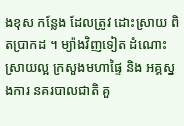ងខុស កន្លែង ដែលត្រូវ ដោះស្រាយ ពិតប្រាកដ ។ ម្យ៉ាងវិញទៀត ដំណោះ ស្រាយល្អ ក្រសួងមហាផ្ទៃ និង អគ្គស្នងការ នគរបាលជាតិ គួ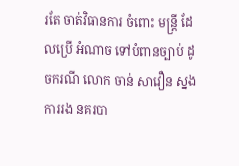រតែ ចាត់វិធានការ ចំពោះ មន្ត្រី ដែលប្រើ អំណាច ទៅបំពានច្បាប់ ដូចករណី លោក ចាន់ សាវឿន ស្នងការរង នគរបា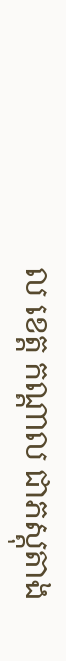ល ខេត្ត កណ្តាល ជាភស្តុតាង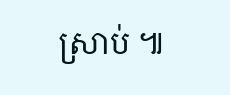ស្រាប់ ៕